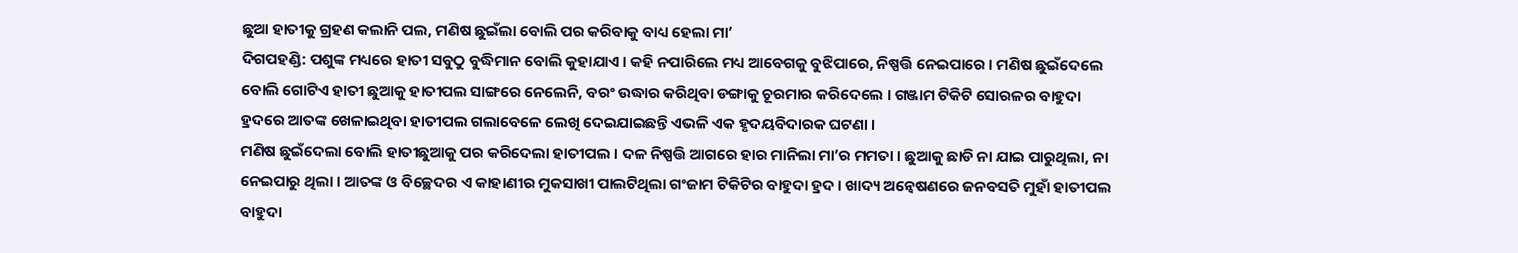ଛୁଆ ହାତୀକୁ ଗ୍ରହଣ କଲାନି ପଲ, ମଣିଷ ଛୁଇଁଲା ବୋଲି ପର କରିବାକୁ ବାଧ୍ୟ ହେଲା ମା’
ଦିଗପହଣ୍ଡି: ପଶୁଙ୍କ ମଧ୍ୟରେ ହାତୀ ସବୁଠୁ ବୁଦ୍ଧିମାନ ବୋଲି କୁହାଯାଏ । କହି ନପାରିଲେ ମଧ୍ୟ ଆବେଗକୁ ବୁଝିପାରେ, ନିଷ୍ପତ୍ତି ନେଇପାରେ । ମଣିଷ ଛୁଇଁଦେଲେ ବୋଲି ଗୋଟିଏ ହାତୀ ଛୁଆକୁ ହାତୀପଲ ସାଙ୍ଗରେ ନେଲେନି, ବରଂ ଉଦ୍ଧାର କରିଥିବା ଡଙ୍ଗାକୁ ଚୂରମାର କରିଦେଲେ । ଗଞ୍ଜାମ ଟିକିଟି ସୋରଳର ବାହୁଦା ହ୍ରଦରେ ଆତଙ୍କ ଖେଳାଇଥିବା ହାତୀପଲ ଗଲାବେଳେ ଲେଖି ଦେଇଯାଇଛନ୍ତି ଏଭଳି ଏକ ହୃଦୟବିଦାରକ ଘଟଣା ।
ମଣିଷ ଛୁଇଁଦେଲା ବୋଲି ହାତୀଛୁଆକୁ ପର କରିଦେଲା ହାତୀପଲ । ଦଳ ନିଷ୍ପତ୍ତି ଆଗରେ ହାର ମାନିଲା ମା’ର ମମତା । ଛୁଆକୁ ଛାଡି ନା ଯାଇ ପାରୁଥିଲା, ନା ନେଇପାରୁ ଥିଲା । ଆତଙ୍କ ଓ ବିଚ୍ଛେଦର ଏ କାହାଣୀର ମୁକସାଖୀ ପାଲଟିଥିଲା ଗଂଜାମ ଟିକିଟିର ବାହୁଦା ହ୍ରଦ । ଖାଦ୍ୟ ଅନ୍ୱେଷଣରେ ଜନବସତି ମୁହାଁ ହାତୀପଲ ବାହୁଦା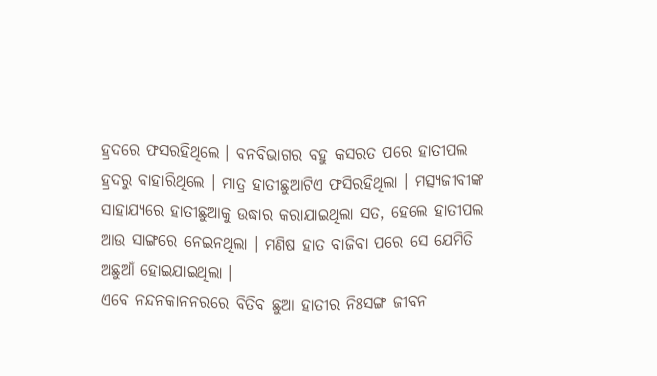ହ୍ରଦରେ ଫସରହିଥିଲେ । ବନବିଭାଗର ବହୁ କସରତ ପରେ ହାତୀପଲ ହ୍ରଦରୁ ବାହାରିଥିଲେ । ମାତ୍ର ହାତୀଛୁଆଟିଏ ଫସିରହିଥିଲା । ମତ୍ସ୍ୟଜୀବୀଙ୍କ ସାହାଯ୍ୟରେ ହାତୀଛୁଆକୁ ଉଦ୍ଧାର କରାଯାଇଥିଲା ସତ, ହେଲେ ହାତୀପଲ ଆଉ ସାଙ୍ଗରେ ନେଇନଥିଲା । ମଣିଷ ହାତ ବାଜିବା ପରେ ସେ ଯେମିତି ଅଛୁଆଁ ହୋଇଯାଇଥିଲା ।
ଏବେ ନନ୍ଦନକାନନରରେ ବିତିବ ଛୁଆ ହାତୀର ନିଃସଙ୍ଗ ଜୀବନ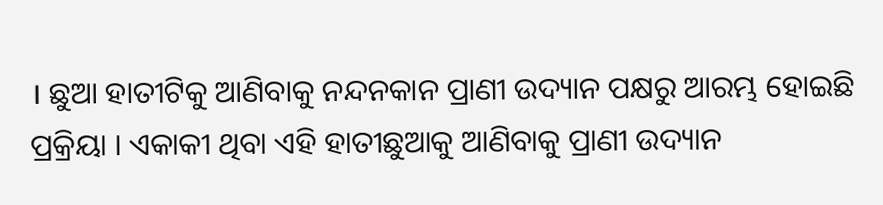। ଛୁଆ ହାତୀଟିକୁ ଆଣିବାକୁ ନନ୍ଦନକାନ ପ୍ରାଣୀ ଉଦ୍ୟାନ ପକ୍ଷରୁ ଆରମ୍ଭ ହୋଇଛି ପ୍ରକ୍ରିୟା । ଏକାକୀ ଥିବା ଏହି ହାତୀଛୁଆକୁ ଆଣିବାକୁ ପ୍ରାଣୀ ଉଦ୍ୟାନ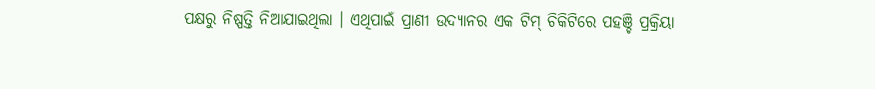ପକ୍ଷରୁ ନିଷ୍ପତ୍ତି ନିଆଯାଇଥିଲା । ଏଥିପାଇଁ ପ୍ରାଣୀ ଉଦ୍ୟାନର ଏକ ଟିମ୍ ଚିକିଟିରେ ପହଞ୍ଚି ପ୍ରକ୍ରିୟା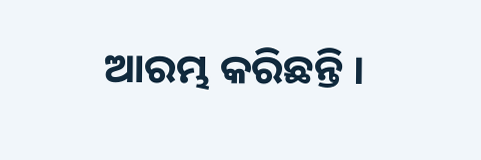ଆରମ୍ଭ କରିଛନ୍ତି ।